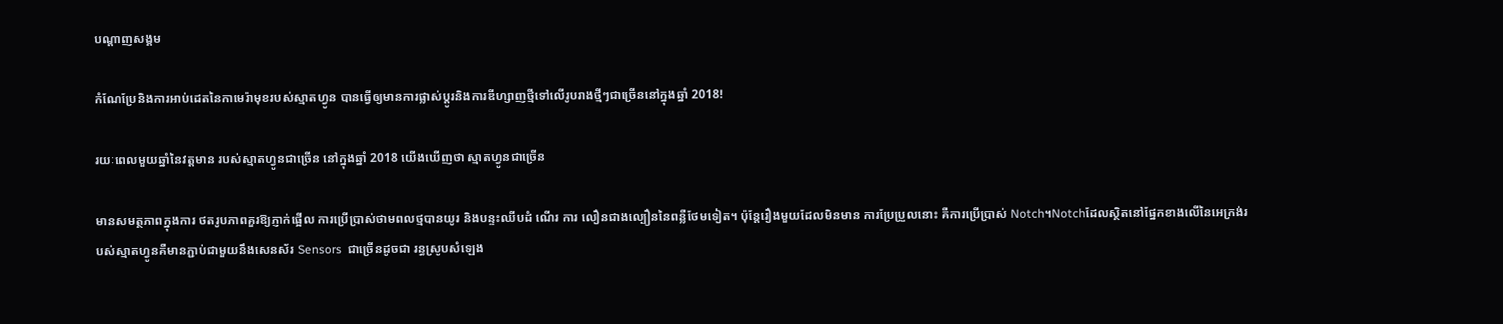បណ្តាញសង្គម

កំណែប្រែនិងការអាប់ដេតនៃកាមេរ៉ាមុខរបស់ស្មាតហ្វូន បានធ្វើឲ្យមានការផ្លាស់ប្តូរនិងការឌីហ្សាញថ្មីទៅលើរូបរាងថ្មីៗជាច្រើននៅក្នុងឆ្នាំ 2018!

រយៈពេលមួយឆ្នាំនៃវត្តមាន របស់ស្មាតហ្វូនជាច្រើន នៅក្នុងឆ្នាំ 2018 យើងឃើញថា ស្មាតហ្វូនជាច្រើន

មានសមត្ថភាពក្នុងការ ថតរូបភាពគួរឱ្យភ្ញាក់ផ្អើល ការប្រើប្រាស់ថាមពលថ្មបានយូរ និងបន្ទះឈីបដំ ណើរ ការ លឿនជាងល្បឿននៃពន្លឺថែមទៀត។ ប៉ុន្តែរឿងមួយដែលមិនមាន ការប្រែប្រួលនោះ គឺការប្រើប្រាស់ Notch។Notchដែលស្ថិតនៅផ្នែកខាងលើនៃអេក្រង់របស់ស្មាតហ្វូនគឺមានភ្ជាប់ជាមួយនឹងសេនស័រ Sensors  ជាច្រើនដូចជា រន្ធស្រូបសំឡេង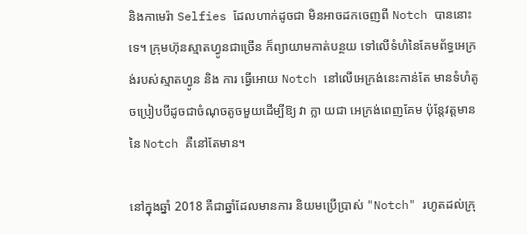និងកាមេរ៉ា Selfies ដែលហាក់ដូចជា មិនអាចដកចេញពី Notch បាននោះ ទេ។ ក្រុមហ៊ុនស្មាតហ្វូនជាច្រើន ក៏ព្យាយាមកាត់បន្ថយ ទៅលើទំហំនៃគែមព័ទ្ធអេក្រង់របស់ស្មាតហ្វូន និង ការ ធ្វើអោយ Notch នៅលើអេក្រង់នេះកាន់តែ មានទំហំតូចប្រៀបបីដូចជាចំណុចតូចមួយដើម្បីឱ្យ វា ក្លា យជា អេក្រង់ពេញគែម ប៉ុន្តែវត្តមាននៃ Notch គឺនៅតែមាន។

នៅក្នុងឆ្នាំ 2018 គឺជាឆ្នាំដែលមានការ និយមប្រើប្រាស់ "Notch" រហូតដល់ក្រុ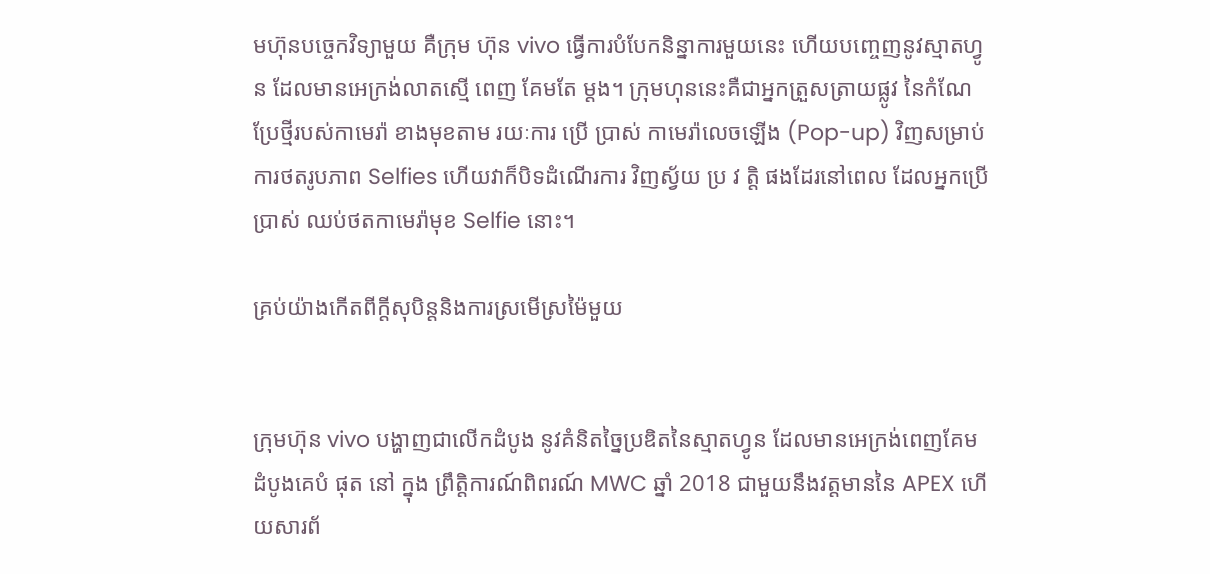មហ៊ុនបច្ចេកវិទ្យាមួយ គឺក្រុម ហ៊ុន vivo ធ្វើការបំបែកនិន្នាការមួយនេះ ហើយបញ្ចេញនូវស្មាតហ្វូន ដែលមានអេក្រង់លាតស្មើ ពេញ គែមតែ ម្តង។ ក្រុមហុននេះគឺជាអ្នកត្រួសត្រាយផ្លូវ នៃកំណែប្រែថ្មីរបស់កាមេរ៉ា ខាងមុខតាម រយៈការ ប្រើ ប្រាស់ កាមេរ៉ាលេចឡើង (Pop-up) វិញសម្រាប់ការថតរូបភាព Selfies ហើយវាក៏បិទដំណើរការ វិញស្វ័យ ប្រ វ ត្តិ ផងដែរនៅពេល ដែលអ្នកប្រើប្រាស់ ឈប់ថតកាមេរ៉ាមុខ Selfie នោះ។

គ្រប់យ៉ាងកើតពីក្តីសុបិន្តនិងការស្រមើស្រម៉ៃមួយ


ក្រុមហ៊ុន vivo បង្ហាញជាលើកដំបូង នូវគំនិតច្នៃប្រឌិតនៃស្មាតហ្វូន ដែលមានអេក្រង់ពេញគែម ដំបូងគេបំ ផុត នៅ ក្នុង ព្រឹត្តិការណ៍ពិពរណ៍ MWC ឆ្នាំ 2018 ជាមួយនឹងវត្តមាននៃ APEX ហើយសារព័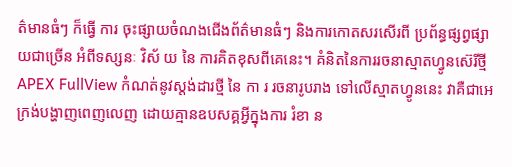ត៌មានធំៗ ក៏ធ្វើ ការ ចុះផ្សាយចំណងជើងព័ត៌មានធំៗ និងការកោតសរសើរពី ប្រព័ន្ធផ្សព្វផ្សាយជាច្រើន អំពីទស្សនៈ វិស័ យ នៃ ការគិតខុសពីគេនេះ។ គំនិតនៃការរចនាស្មាតហ្វូនស៊េរីថ្មី APEX FullView កំណត់នូវស្តង់ដារថ្មី នៃ កា រ រចនារូបរាង ទៅលើស្មាតហ្វូននេះ វាគឺជាអេក្រង់បង្ហាញពេញលេញ ដោយគ្មានឧបសគ្គអ្វីក្នុងការ រំខា ន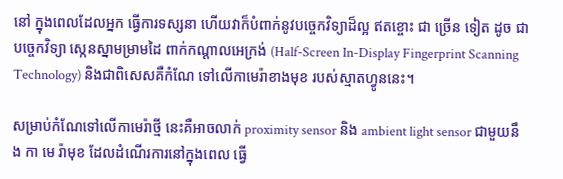នៅ ក្នុងពេលដែលអ្នក ធ្វើការទស្សនា ហើយវាក៏បំពាក់នូវបច្ចេកវិទ្យាដ៏ល្អ ឥតខ្ចោះ ជា ច្រើន ទៀត ដូច ជាបច្ចេកវិទ្យា ស្កេនស្នាមម្រាមដៃ ពាក់កណ្តាលអេក្រង់ (Half-Screen In-Display Fingerprint Scanning Technology) និងជាពិសេសគឺកំណែ ទៅលើកាមេរ៉ាខាងមុខ របស់ស្មាតហ្វូននេះ។

សម្រាប់កំណែទៅលើកាមេរ៉ាថ្មី នេះគឺអាចលាក់ proximity sensor និង ambient light sensor ជាមួយនឹង កា មេ រ៉ាមុខ ដែលដំណើរការនៅក្នុងពេល ធ្វើ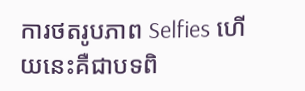ការថតរូបភាព Selfies ហើយនេះគឺជាបទពិ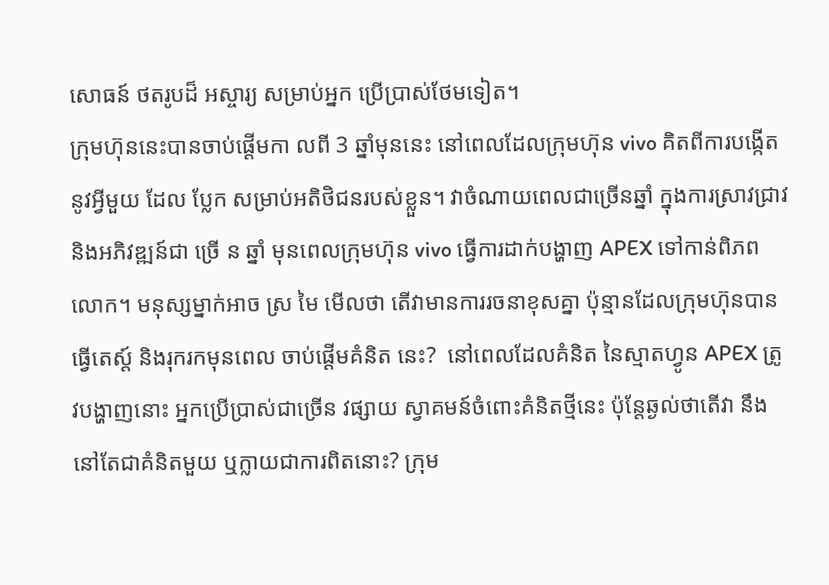សោធន៍ ថតរូបដ៏ អស្ចារ្យ សម្រាប់អ្នក ប្រើប្រាស់ថែមទៀត។
ក្រុមហ៊ុននេះបានចាប់ផ្តើមកា លពី 3 ឆ្នាំមុននេះ នៅពេលដែលក្រុមហ៊ុន vivo គិតពីការបង្កើត នូវអ្វីមួយ ដែល ប្លែក សម្រាប់អតិថិជនរបស់ខ្លួន។ វាចំណាយពេលជាច្រើនឆ្នាំ ក្នុងការស្រាវជ្រាវ និងអភិវឌ្ឍន៍ជា ច្រើ ន ឆ្នាំ មុនពេលក្រុមហ៊ុន vivo ធ្វើការដាក់បង្ហាញ APEX ទៅកាន់ពិភពលោក។ មនុស្សម្នាក់អាច ស្រ មៃ មើលថា តើវាមានការរចនាខុសគ្នា ប៉ុន្មានដែលក្រុមហ៊ុនបានធ្វើតេស្ត៍ និងរុករកមុនពេល ចាប់ផ្តើមគំនិត នេះ?  នៅពេលដែលគំនិត នៃស្មាតហ្វូន APEX ត្រូវបង្ហាញនោះ អ្នកប្រើប្រាស់ជាច្រើន វផ្សាយ ស្វាគមន៍ចំពោះគំនិតថ្មីនេះ ប៉ុន្តែឆ្ងល់ថាតើវា នឹងនៅតែជាគំនិតមួយ ឬក្លាយជាការពិតនោះ? ក្រុម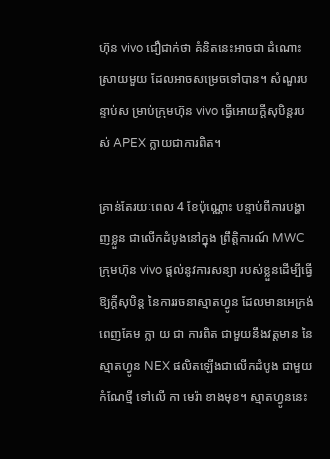ហ៊ុន vivo ជឿជាក់ថា គំនិតនេះអាចជា ដំណោះស្រាយមួយ ដែលអាចសម្រេចទៅបាន។ សំណួរប ន្ទាប់ស ម្រាប់ក្រុមហ៊ុន vivo ធ្វើអោយក្តីសុបិន្តរបស់ APEX ក្លាយជាការពិត។

គ្រាន់តែរយៈពេល 4 ខែប៉ុណ្ណោះ បន្ទាប់ពីការបង្ហាញខ្លួន ជាលើកដំបូងនៅក្នុង ព្រឹត្តិការណ៍ MWC ក្រុមហ៊ុន vivo ផ្តល់នូវការសន្យា របស់ខ្លួនដើម្បីធ្វើឱ្យក្តីសុបិន្ត នៃការរចនាស្មាតហ្វូន ដែលមានអេក្រង់ពេញគែម ក្លា យ ជា ការពិត ជាមួយនឹងវត្តមាន នៃស្មាតហ្វូន NEX ផលិតឡើងជាលើកដំបូង ជាមួយ កំណែថ្មី ទៅលើ កា មេរ៉ា ខាងមុខ។ ស្មាតហ្វូននេះ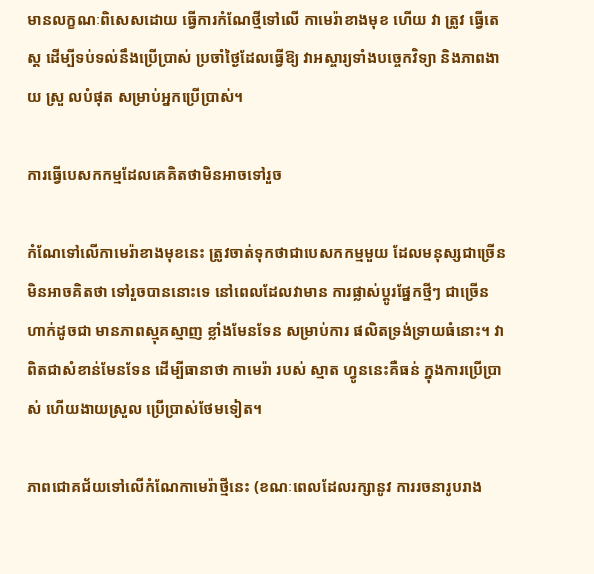មានលក្ខណៈពិសេសដោយ ធ្វើការកំណែថ្មីទៅលើ កាមេរ៉ាខាងមុខ ហើយ វា ត្រូវ ធ្វើតេស្ត ដើម្បីទប់ទល់នឹងប្រើប្រាស់ ប្រចាំថ្ងៃដែលធ្វើឱ្យ វាអស្ចារ្យទាំងបច្ចេកវិទ្យា និងភាពងា យ ស្រួ លបំផុត សម្រាប់អ្នកប្រើប្រាស់។

ការធ្វើបេសកកម្មដែលគេគិតថាមិនអាចទៅរួច

កំណែទៅលើកាមេរ៉ាខាងមុខនេះ ត្រូវចាត់ទុកថាជាបេសកកម្មមួយ ដែលមនុស្សជាច្រើន មិនអាចគិតថា ទៅរួចបាននោះទេ នៅពេលដែលវាមាន ការផ្លាស់ប្តូរផ្នែកថ្មីៗ ជាច្រើនហាក់ដូចជា មានភាពស្មុគស្មាញ ខ្លាំងមែនទែន សម្រាប់ការ ផលិតទ្រង់ទ្រាយធំនោះ។ វាពិតជាសំខាន់មែនទែន ដើម្បីធានាថា កាមេរ៉ា របស់ ស្មាត ហ្វូននេះគឺធន់ ក្នុងការប្រើប្រាស់ ហើយងាយស្រួល ប្រើប្រាស់ថែមទៀត។

ភាពជោគជ័យទៅលើកំណែកាមេរ៉ាថ្មីនេះ (ខណៈពេលដែលរក្សានូវ ការរចនារូបរាង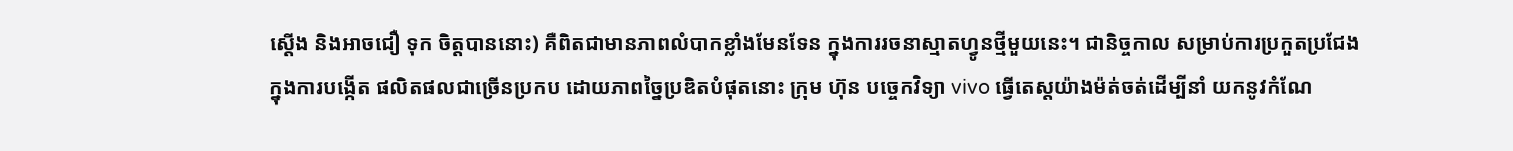ស្តើង និងអាចជឿ ទុក ចិត្តបាននោះ) គឺពិតជាមានភាពលំបាកខ្លាំងមែនទែន ក្នុងការរចនាស្មាតហ្វូនថ្មីមួយនេះ។ ជានិច្ចកាល សម្រាប់ការប្រកួតប្រជែង ក្នុងការបង្កើត ផលិតផលជាច្រើនប្រកប ដោយភាពច្នៃប្រឌិតបំផុតនោះ ក្រុម ហ៊ុន បច្ចេកវិទ្យា vivo ធ្វើតេស្តយ៉ាងម៉ត់ចត់ដើម្បីនាំ យកនូវកំណែ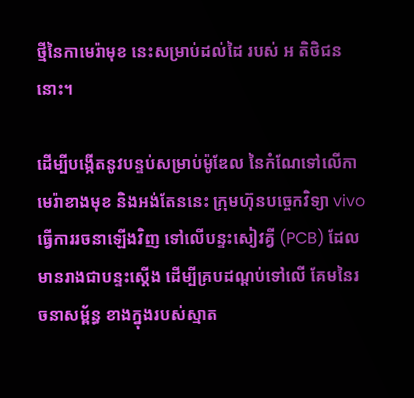ថ្មីនៃកាមេរ៉ាមុខ នេះសម្រាប់ដល់ដៃ របស់ អ តិថិជននោះ។

ដើម្បីបង្កើតនូវបន្ទប់សម្រាប់ម៉ូឌែល នៃកំណែទៅលើកាមេរ៉ាខាងមុខ និងអង់តែននេះ ក្រុមហ៊ុនបច្ចេកវិទ្យា vivo ធ្វើការរចនាឡើងវិញ ទៅលើបន្ទះសៀវគ្វី (PCB) ដែលមានរាងជាបន្ទះស្តើង ដើម្បីគ្របដណ្តប់ទៅលើ គែមនៃរចនាសម្ព័ន្ធ ខាងក្នុងរបស់ស្មាត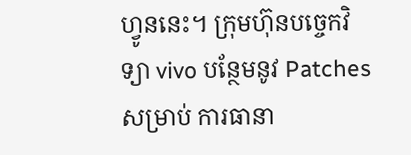ហ្វូននេះ។ ក្រុមហ៊ុនបច្ចេកវិទ្យា vivo បន្ថែមនូវ Patches សម្រាប់ ការធានា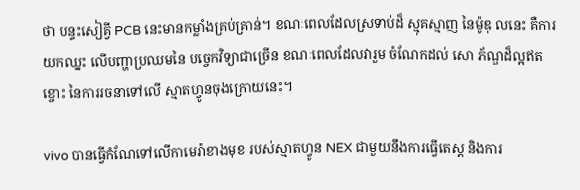ថា បន្ទះសៀគ្វី PCB នេះមានកម្លាំងគ្រប់គ្រាន់។ ខណៈពេលដែលស្រទាប់ដ៏ ស្មុគស្មាញ នៃម៉ូឌុ លនេះ គឺការយកឈ្នះ លើបញ្ហាប្រឈមនៃ បច្ចេកវិទ្យាជាច្រើន ខណៈពេលដែលវារួម ចំណែកដល់ សោ ភ័ណ្ឌដ៏ល្អឥតខ្ចោះ នៃការរចនាទៅលើ ស្មាតហ្វូនចុងក្រោយនេះ។

vivo បានធ្វើកំណែទៅលើកាមេរ៉ាខាងមុខ របស់ស្មាតហ្វូន NEX ជាមួយនឹងការធ្វើតេស្ត និងការ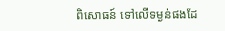ពិសោធន៍ ទៅលើទម្ងន់ផងដែ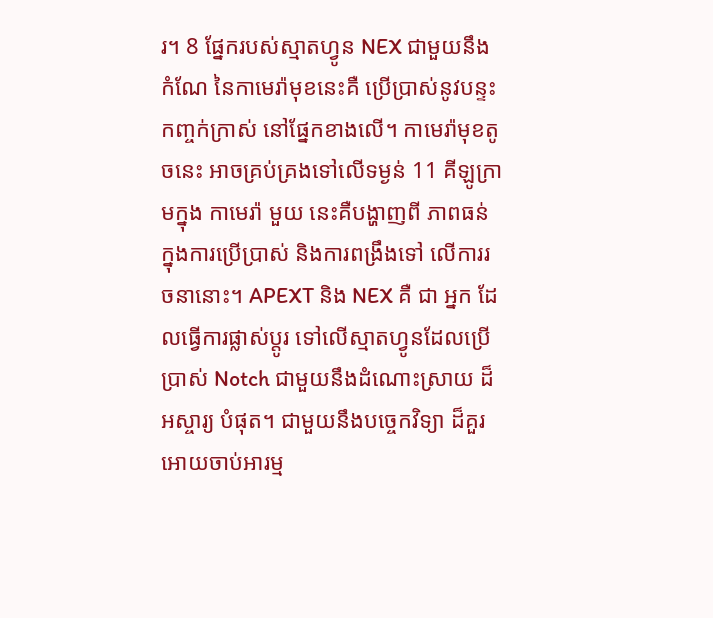រ។ 8 ផ្នែករបស់ស្មាតហ្វូន NEX ជាមួយនឹងកំណែ នៃកាមេរ៉ាមុខនេះគឺ ប្រើប្រាស់នូវបន្ទះ កញ្ចក់ក្រាស់ នៅផ្នែកខាងលើ។ កាមេរ៉ាមុខតូចនេះ អាចគ្រប់គ្រងទៅលើទម្ងន់ 11 គីឡូក្រាមក្នុង កាមេរ៉ា មួយ នេះគឺបង្ហាញពី ភាពធន់ក្នុងការប្រើប្រាស់ និងការពង្រឹងទៅ លើការរចនានោះ។ APEXT និង NEX គឺ ជា អ្នក ដែលធ្វើការផ្លាស់ប្តូរ ទៅលើស្មាតហ្វូនដែលប្រើប្រាស់ Notch ជាមួយនឹងដំណោះស្រាយ ដ៏អស្ចារ្យ បំផុត។ ជាមួយនឹងបច្ចេកវិទ្យា ដ៏គួរអោយចាប់អារម្ម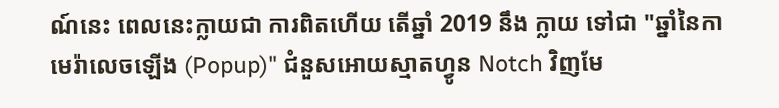ណ៍នេះ ពេលនេះក្លាយជា ការពិតហើយ តើឆ្នាំ 2019 នឹង ក្លាយ ទៅជា "ឆ្នាំនៃកាមេរ៉ាលេចឡើង (Popup)" ជំនួសអោយស្មាតហ្វូន Notch វិញមែ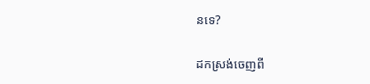នទេ?

ដកស្រង់ចេញពី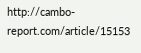http://cambo-report.com/article/15153